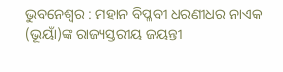ଭୁବନେଶ୍ୱର : ମହାନ ବିପ୍ଳବୀ ଧରଣୀଧର ନାଏକ (ଭୂୟାଁ)ଙ୍କ ରାଜ୍ୟସ୍ତରୀୟ ଜୟନ୍ତୀ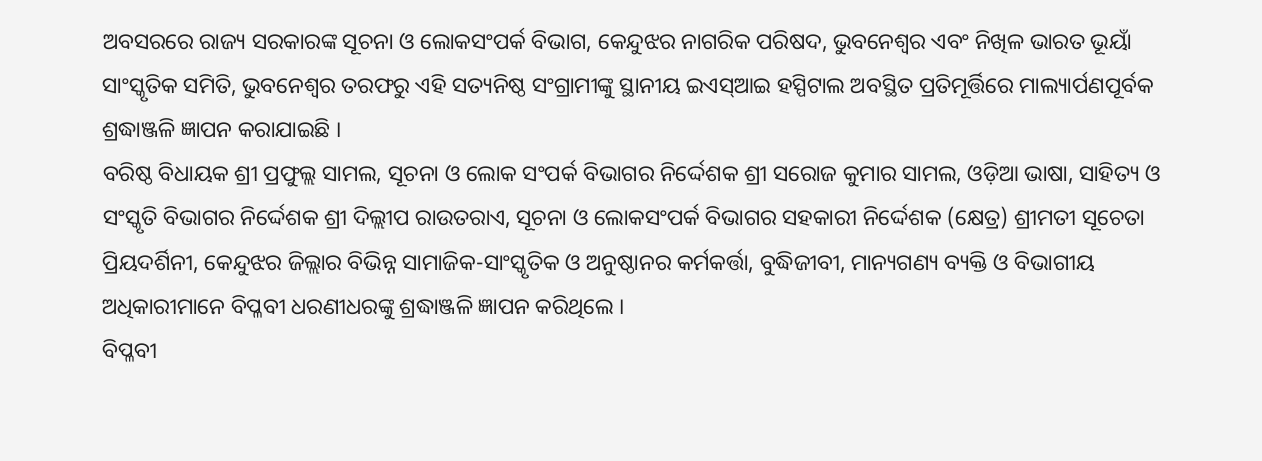ଅବସରରେ ରାଜ୍ୟ ସରକାରଙ୍କ ସୂଚନା ଓ ଲୋକସଂପର୍କ ବିଭାଗ, କେନ୍ଦୁଝର ନାଗରିକ ପରିଷଦ, ଭୁବନେଶ୍ୱର ଏବଂ ନିଖିଳ ଭାରତ ଭୂୟାଁ ସାଂସ୍କୃତିକ ସମିତି, ଭୁବନେଶ୍ୱର ତରଫରୁ ଏହି ସତ୍ୟନିଷ୍ଠ ସଂଗ୍ରାମୀଙ୍କୁ ସ୍ଥାନୀୟ ଇଏସ୍ଆଇ ହସ୍ପିଟାଲ ଅବସ୍ଥିତ ପ୍ରତିମୂର୍ତ୍ତିରେ ମାଲ୍ୟାର୍ପଣପୂର୍ବକ ଶ୍ରଦ୍ଧାଞ୍ଜଳି ଜ୍ଞାପନ କରାଯାଇଛି ।
ବରିଷ୍ଠ ବିଧାୟକ ଶ୍ରୀ ପ୍ରଫୁଲ୍ଲ ସାମଲ, ସୂଚନା ଓ ଲୋକ ସଂପର୍କ ବିଭାଗର ନିର୍ଦ୍ଦେଶକ ଶ୍ରୀ ସରୋଜ କୁମାର ସାମଲ, ଓଡ଼ିଆ ଭାଷା, ସାହିତ୍ୟ ଓ ସଂସ୍କୃତି ବିଭାଗର ନିର୍ଦ୍ଦେଶକ ଶ୍ରୀ ଦିଲ୍ଲୀପ ରାଉତରାଏ, ସୂଚନା ଓ ଲୋକସଂପର୍କ ବିଭାଗର ସହକାରୀ ନିର୍ଦ୍ଦେଶକ (କ୍ଷେତ୍ର) ଶ୍ରୀମତୀ ସୂଚେତା ପ୍ରିୟଦର୍ଶିନୀ, କେନ୍ଦୁଝର ଜିଲ୍ଲାର ବିଭିନ୍ନ ସାମାଜିକ-ସାଂସ୍କୃତିକ ଓ ଅନୁଷ୍ଠାନର କର୍ମକର୍ତ୍ତା, ବୁଦ୍ଧିଜୀବୀ, ମାନ୍ୟଗଣ୍ୟ ବ୍ୟକ୍ତି ଓ ବିଭାଗୀୟ ଅଧିକାରୀମାନେ ବିପ୍ଳବୀ ଧରଣୀଧରଙ୍କୁ ଶ୍ରଦ୍ଧାଞ୍ଜଳି ଜ୍ଞାପନ କରିଥିଲେ ।
ବିପ୍ଳବୀ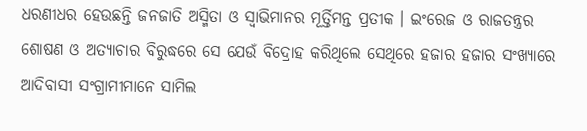ଧରଣୀଧର ହେଉଛନ୍ତି ଜନଜାତି ଅସ୍ମିତା ଓ ସ୍ୱାଭିମାନର ମୂର୍ତ୍ତିମନ୍ତ ପ୍ରତୀକ । ଇଂରେଜ ଓ ରାଜତନ୍ତ୍ରର ଶୋଷଣ ଓ ଅତ୍ୟାଚାର ବିରୁଦ୍ଧରେ ସେ ଯେଉଁ ବିଦ୍ରୋହ କରିଥିଲେ ସେଥିରେ ହଜାର ହଜାର ସଂଖ୍ୟାରେ ଆଦିବାସୀ ସଂଗ୍ରାମୀମାନେ ସାମିଲ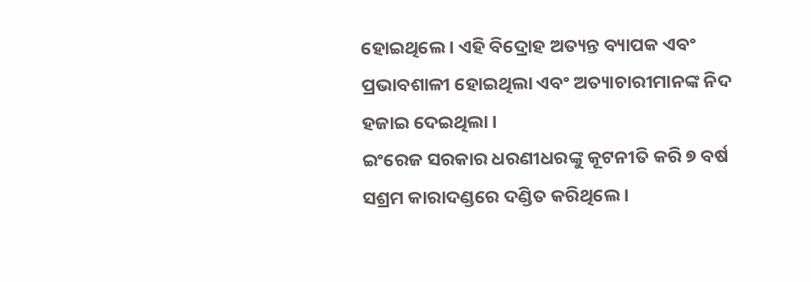ହୋଇଥିଲେ । ଏହି ବିଦ୍ରୋହ ଅତ୍ୟନ୍ତ ବ୍ୟାପକ ଏବଂ ପ୍ରଭାବଶାଳୀ ହୋଇଥିଲା ଏବଂ ଅତ୍ୟାଚାରୀମାନଙ୍କ ନିଦ ହଜାଇ ଦେଇଥିଲା ।
ଇଂରେଜ ସରକାର ଧରଣୀଧରଙ୍କୁ କୂଟନୀତି କରି ୭ ବର୍ଷ ସଶ୍ରମ କାରାଦଣ୍ଡରେ ଦଣ୍ଡିତ କରିଥିଲେ ।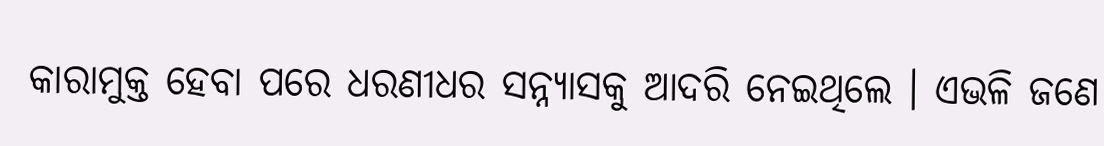କାରାମୁକ୍ତ ହେବା ପରେ ଧରଣୀଧର ସନ୍ନ୍ୟାସକୁ ଆଦରି ନେଇଥିଲେ । ଏଭଳି ଜଣେ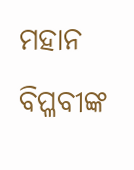ମହାନ ବିପ୍ଳବୀଙ୍କ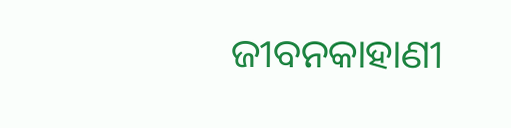ଜୀବନକାହାଣୀ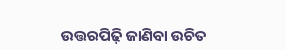ଉତ୍ତରପିଢ଼ି ଜାଣିବା ଉଚିତ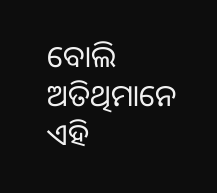ବୋଲି ଅତିଥିମାନେ ଏହି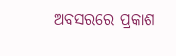ଅବସରରେ ପ୍ରକାଶ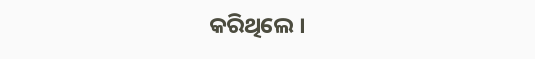କରିଥିଲେ ।